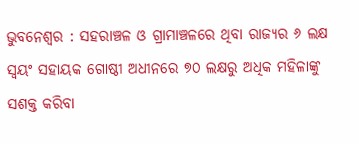ଭୁବନେଶ୍ୱର : ସହରାଞ୍ଚଳ ଓ ଗ୍ରାମାଞ୍ଚଳରେ ଥିବା ରାଜ୍ୟର ୬ ଲକ୍ଷ ସ୍ୱୟଂ ସହାୟକ ଗୋଷ୍ଠୀ ଅଧୀନରେ ୭୦ ଲକ୍ଷରୁ ଅଧିକ ମହିଳାଙ୍କୁ ସଶକ୍ତ କରିବା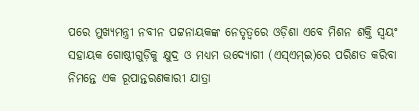ପରେ ମୁଖ୍ୟମନ୍ତ୍ରୀ ନବୀନ ପଟ୍ଟନାୟକଙ୍କ ନେତୃତ୍ୱରେ ଓଡ଼ିଶା ଏବେ ମିଶନ ଶକ୍ତି ସ୍ୱୟଂ ସହାୟକ ଗୋଷ୍ଠୀଗୁଡ଼ିକୁ କ୍ଷୁଦ୍ର ଓ ମଧ୍ୟମ ଉଦ୍ୟୋଗୀ (ଏସ୍ଏମ୍ଇ)ରେ ପରିଣତ କରିବା ନିମନ୍ତେ ଏକ ରୂପାନ୍ତରଣକାରୀ ଯାତ୍ରା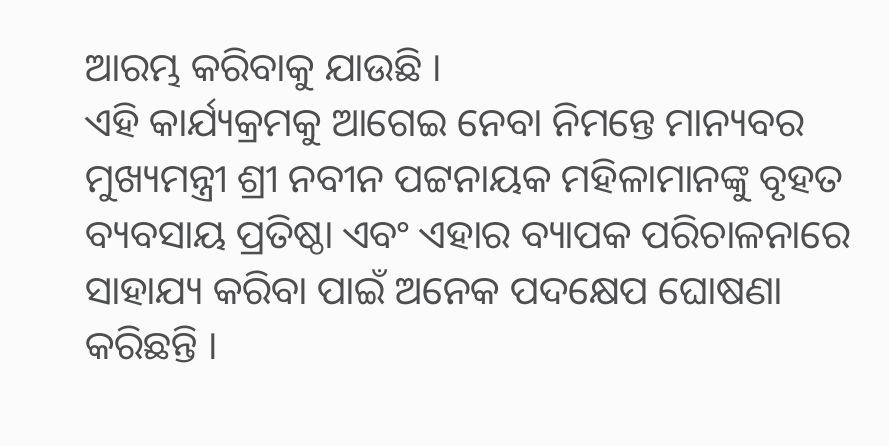ଆରମ୍ଭ କରିବାକୁ ଯାଉଛି ।
ଏହି କାର୍ଯ୍ୟକ୍ରମକୁ ଆଗେଇ ନେବା ନିମନ୍ତେ ମାନ୍ୟବର ମୁଖ୍ୟମନ୍ତ୍ରୀ ଶ୍ରୀ ନବୀନ ପଟ୍ଟନାୟକ ମହିଳାମାନଙ୍କୁ ବୃହତ ବ୍ୟବସାୟ ପ୍ରତିଷ୍ଠା ଏବଂ ଏହାର ବ୍ୟାପକ ପରିଚାଳନାରେ ସାହାଯ୍ୟ କରିବା ପାଇଁ ଅନେକ ପଦକ୍ଷେପ ଘୋଷଣା କରିଛନ୍ତି ।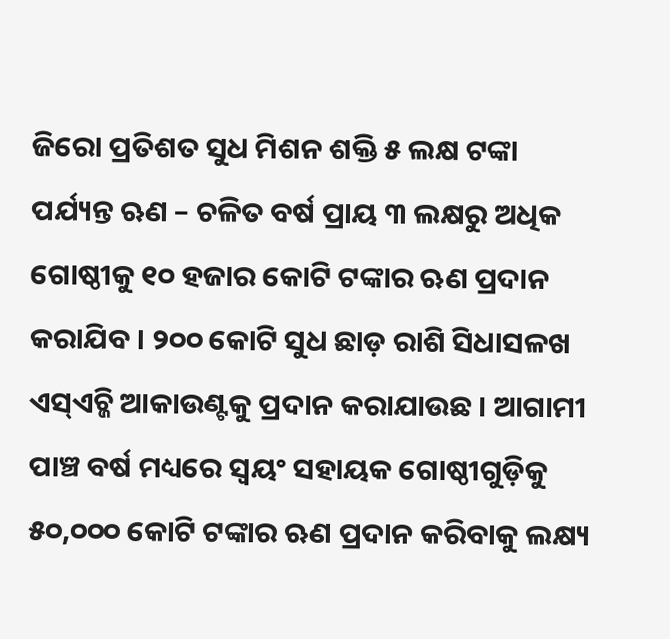ଜିରୋ ପ୍ରତିଶତ ସୁଧ ମିଶନ ଶକ୍ତି ୫ ଲକ୍ଷ ଟଙ୍କା ପର୍ଯ୍ୟନ୍ତ ଋଣ – ଚଳିତ ବର୍ଷ ପ୍ରାୟ ୩ ଲକ୍ଷରୁ ଅଧିକ ଗୋଷ୍ଠୀକୁ ୧୦ ହଜାର କୋଟି ଟଙ୍କାର ଋଣ ପ୍ରଦାନ କରାଯିବ । ୨୦୦ କୋଟି ସୁଧ ଛାଡ଼ ରାଶି ସିଧାସଳଖ ଏସ୍ଏଚ୍ଜି ଆକାଉଣ୍ଟକୁ ପ୍ରଦାନ କରାଯାଉଛ । ଆଗାମୀ ପାଞ୍ଚ ବର୍ଷ ମଧ୍ୟରେ ସ୍ୱୟଂ ସହାୟକ ଗୋଷ୍ଠୀଗୁଡ଼ିକୁ ୫୦,୦୦୦ କୋଟି ଟଙ୍କାର ଋଣ ପ୍ରଦାନ କରିବାକୁ ଲକ୍ଷ୍ୟ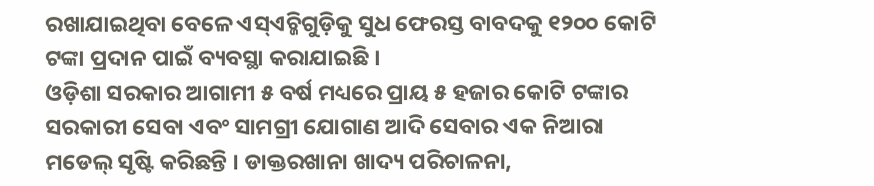ରଖାଯାଇଥିବା ବେଳେ ଏସ୍ଏଚ୍ଜିଗୁଡ଼ିକୁ ସୁଧ ଫେରସ୍ତ ବାବଦକୁ ୧୨୦୦ କୋଟି ଟଙ୍କା ପ୍ରଦାନ ପାଇଁ ବ୍ୟବସ୍ଥା କରାଯାଇଛି ।
ଓଡ଼ିଶା ସରକାର ଆଗାମୀ ୫ ବର୍ଷ ମଧ୍ୟରେ ପ୍ରାୟ ୫ ହଜାର କୋଟି ଟଙ୍କାର ସରକାରୀ ସେବା ଏବଂ ସାମଗ୍ରୀ ଯୋଗାଣ ଆଦି ସେବାର ଏକ ନିଆରା ମଡେଲ୍ ସୃଷ୍ଟି କରିଛନ୍ତି । ଡାକ୍ତରଖାନା ଖାଦ୍ୟ ପରିଚାଳନା,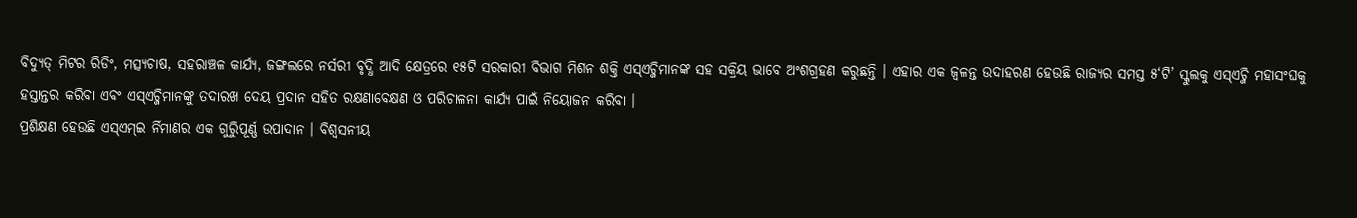ବିଦ୍ୟୁତ୍ ମିଟର ରିଡିଂ, ମତ୍ସ୍ୟଚାଷ, ସହରାଞ୍ଚଳ କାର୍ଯ୍ୟ, ଜଙ୍ଗଲରେ ନର୍ସରୀ ବୃଦ୍ଧି ଆଦି କ୍ଷେତ୍ରରେ ୧୫ଟି ସରକାରୀ ବିଭାଗ ମିଶନ ଶକ୍ତି ଏସ୍ଏଚ୍ଜିମାନଙ୍କ ସହ ସକ୍ରିୟ ଭାବେ ଅଂଶଗ୍ରହଣ କରୁଛନ୍ତି । ଏହାର ଏକ ଜ୍ୱଳନ୍ତ ଉଦାହରଣ ହେଉଛି ରାଜ୍ୟର ସମସ୍ତ ୫‘ଟି’ ସ୍କୁଲକୁ ଏସ୍ଏଚ୍ଜି ମହାସଂଘକୁ ହସ୍ତାନ୍ତର କରିବା ଏବଂ ଏସ୍ଏଚ୍ଜିମାନଙ୍କୁ ତଦାରଖ ଦେୟ ପ୍ରଦାନ ସହିତ ରକ୍ଷଣାବେକ୍ଷଣ ଓ ପରିଚାଳନା କାର୍ଯ୍ୟ ପାଇଁ ନିୟୋଜନ କରିବା ।
ପ୍ରଶିକ୍ଷଣ ହେଉଛି ଏସ୍ଏମ୍ଇ ର୍ନିମାଣର ଏକ ଗୁରୁିପୂର୍ଣ୍ଣ ଉପାଦାନ । ବିଶ୍ୱସନୀୟ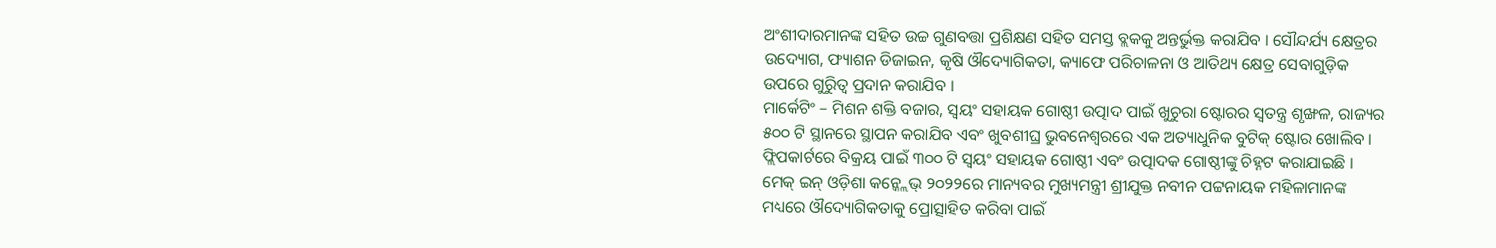ଅଂଶୀଦାରମାନଙ୍କ ସହିତ ଉଚ୍ଚ ଗୁଣବତ୍ତା ପ୍ରଶିକ୍ଷଣ ସହିତ ସମସ୍ତ ବ୍ଲକକୁ ଅନ୍ତର୍ଭୁକ୍ତ କରାଯିବ । ସୌନ୍ଦର୍ଯ୍ୟ କ୍ଷେତ୍ରର ଉଦ୍ୟୋଗ, ଫ୍ୟାଶନ ଡିଜାଇନ, କୃଷି ଔଦ୍ୟୋଗିକତା, କ୍ୟାଫେ ପରିଚାଳନା ଓ ଆତିଥ୍ୟ କ୍ଷେତ୍ର ସେବାଗୁଡ଼ିକ ଉପରେ ଗୁରୁିତ୍ୱ ପ୍ରଦାନ କରାଯିବ ।
ମାର୍କେଟିଂ – ମିଶନ ଶକ୍ତି ବଜାର, ସ୍ୱୟଂ ସହାୟକ ଗୋଷ୍ଠୀ ଉତ୍ପାଦ ପାଇଁ ଖୁଚୁରା ଷ୍ଟୋରର ସ୍ୱତନ୍ତ୍ର ଶୃଙ୍ଖଳ, ରାଜ୍ୟର ୫୦୦ ଟି ସ୍ଥାନରେ ସ୍ଥାପନ କରାଯିବ ଏବଂ ଖୁବଶୀଘ୍ର ଭୁବନେଶ୍ୱରରେ ଏକ ଅତ୍ୟାଧୁନିକ ବୁଟିକ୍ ଷ୍ଟୋର ଖୋଲିବ । ଫ୍ଲିପକାର୍ଟରେ ବିକ୍ରୟ ପାଇଁ ୩୦୦ ଟି ସ୍ୱୟଂ ସହାୟକ ଗୋଷ୍ଠୀ ଏବଂ ଉତ୍ପାଦକ ଗୋଷ୍ଠୀଙ୍କୁ ଚିହ୍ନଟ କରାଯାଇଛି ।
ମେକ୍ ଇନ୍ ଓଡ଼ିଶା କନ୍କ୍ଲେଭ୍ ୨୦୨୨ରେ ମାନ୍ୟବର ମୁଖ୍ୟମନ୍ତ୍ରୀ ଶ୍ରୀଯୁକ୍ତ ନବୀନ ପଟ୍ଟନାୟକ ମହିଳାମାନଙ୍କ ମଧ୍ୟରେ ଔଦ୍ୟୋଗିକତାକୁ ପ୍ରୋତ୍ସାହିତ କରିବା ପାଇଁ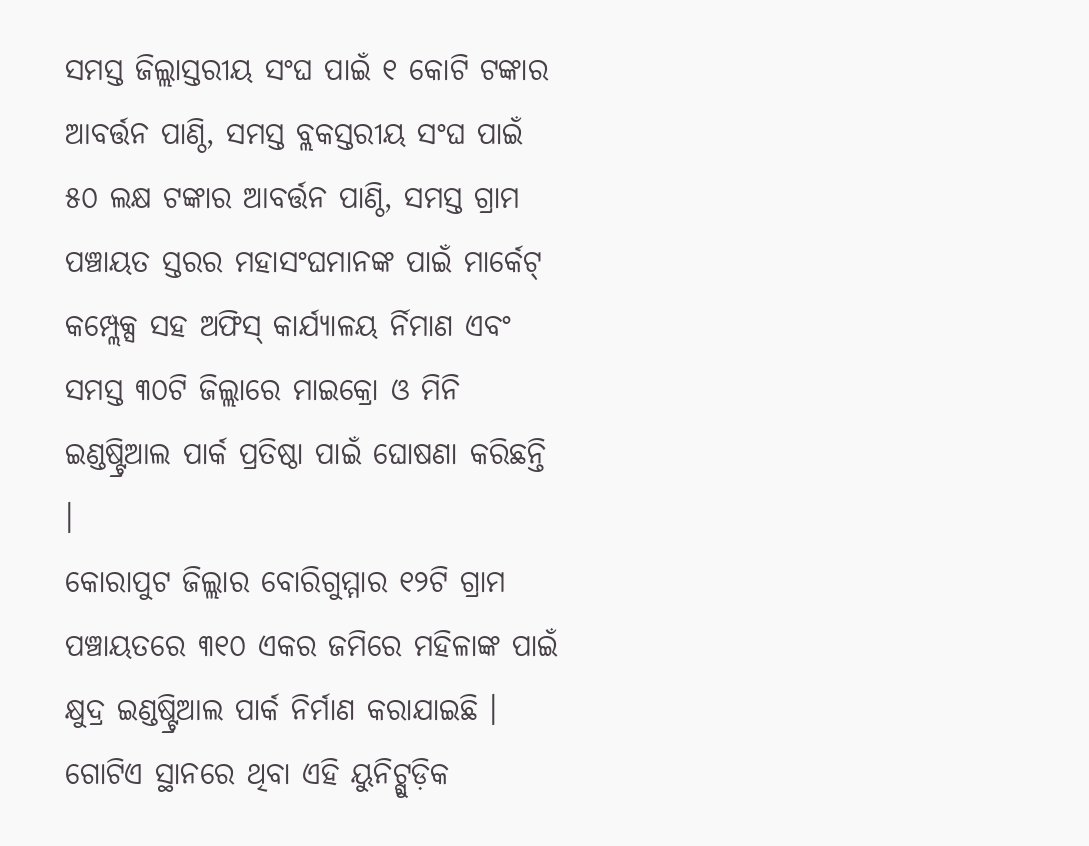ସମସ୍ତ ଜିଲ୍ଲାସ୍ତରୀୟ ସଂଘ ପାଇଁ ୧ କୋଟି ଟଙ୍କାର ଆବର୍ତ୍ତନ ପାଣ୍ଠି, ସମସ୍ତ ବ୍ଲକସ୍ତରୀୟ ସଂଘ ପାଇଁ ୫୦ ଲକ୍ଷ ଟଙ୍କାର ଆବର୍ତ୍ତନ ପାଣ୍ଠି, ସମସ୍ତ ଗ୍ରାମ ପଞ୍ଚାୟତ ସ୍ତରର ମହାସଂଘମାନଙ୍କ ପାଇଁ ମାର୍କେଟ୍ କମ୍ପ୍ଲେକ୍ସ ସହ ଅଫିସ୍ କାର୍ଯ୍ୟାଳୟ ର୍ନିମାଣ ଏବଂ ସମସ୍ତ ୩୦ଟି ଜିଲ୍ଲାରେ ମାଇକ୍ରୋ ଓ ମିନି ଇଣ୍ଡଷ୍ଟ୍ରିଆଲ ପାର୍କ ପ୍ରତିଷ୍ଠା ପାଇଁ ଘୋଷଣା କରିଛନ୍ତି ।
କୋରାପୁଟ ଜିଲ୍ଲାର ବୋରିଗୁମ୍ମାର ୧୨ଟି ଗ୍ରାମ ପଞ୍ଚାୟତରେ ୩୧୦ ଏକର ଜମିରେ ମହିଳାଙ୍କ ପାଇଁ କ୍ଷୁଦ୍ର ଇଣ୍ଡଷ୍ଟ୍ରିଆଲ ପାର୍କ ନିର୍ମାଣ କରାଯାଇଛି । ଗୋଟିଏ ସ୍ଥାନରେ ଥିବା ଏହି ୟୁନିଟ୍ଗୁଡ଼ିକ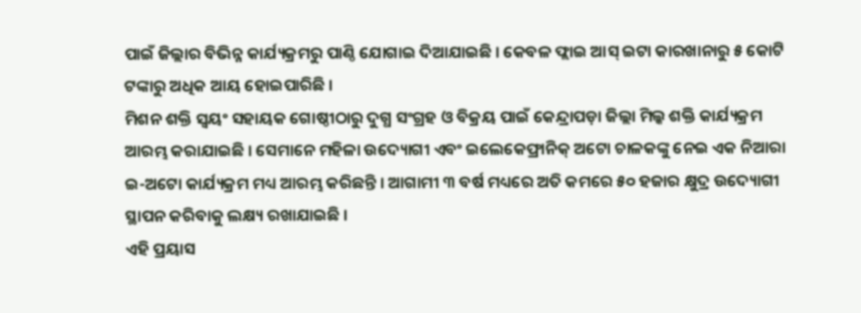ପାଇଁ ଜିଲ୍ଲାର ବିଭିନ୍ନ କାର୍ଯ୍ୟକ୍ରମରୁ ପାଣ୍ଠି ଯୋଗାଇ ଦିଆଯାଇଛି । କେବଳ ଫ୍ଲାଇ ଆସ୍ ଇଟା କାରଖାନାରୁ ୫ କୋଟି ଟଙ୍କାରୁ ଅଧିକ ଆୟ ହୋଇପାରିଛି ।
ମିଶନ ଶକ୍ତି ସ୍ୱୟଂ ସହାୟକ ଗୋଷ୍ଠୀଠାରୁ ଦୁଗ୍ଧ ସଂଗ୍ରହ ଓ ବିକ୍ରୟ ପାଇଁ କେନ୍ଦ୍ରାପଡ଼ା ଜିଲ୍ଲା ମିଲ୍କ ଶକ୍ତି କାର୍ଯ୍ୟକ୍ରମ ଆରମ୍ଭ କରାଯାଇଛି । ସେମାନେ ମହିଳା ଉଦ୍ୟୋଗୀ ଏବଂ ଇଲେକେଫ୍ରାନିକ୍ ଅଟୋ ଚାଳକଙ୍କୁ ନେଇ ଏକ ନିଆରା ଇ-ଅଟୋ କାର୍ଯ୍ୟକ୍ରମ ମଧ୍ୟ ଆରମ୍ଭ କରିଛନ୍ତି । ଆଗାମୀ ୩ ବର୍ଷ ମଧ୍ୟରେ ଅତି କମରେ ୫୦ ହଜାର କ୍ଷୁଦ୍ର ଉଦ୍ୟୋଗୀ ସ୍ଥାପନ କରିବାକୁ ଲକ୍ଷ୍ୟ ରଖାଯାଇଛି ।
ଏହି ପ୍ରୟାସ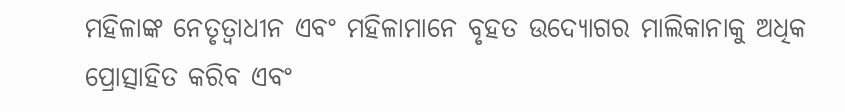ମହିଳାଙ୍କ ନେତୃତ୍ୱାଧୀନ ଏବଂ ମହିଳାମାନେ ବୃହତ ଉଦ୍ୟୋଗର ମାଲିକାନାକୁ ଅଧିକ ପ୍ରୋତ୍ସାହିତ କରିବ ଏବଂ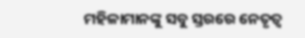ମହିଳାମାନଙ୍କୁ ସବୁ ସ୍ତରରେ ନେତୃତ୍ୱ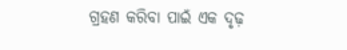ଗ୍ରହଣ କରିବା ପାଇଁ ଏକ ଦୃଢ଼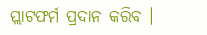ପ୍ଲାଟଫର୍ମ ପ୍ରଦାନ କରିବ ।